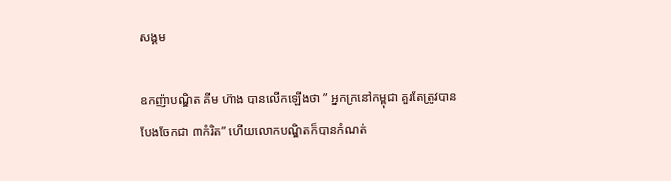សង្គម

ឧកញ៉ាបណ្ឌិត គីម ហ៊ាង បានលើកឡើងថា ” អ្នកក្រនៅកម្ពុជា គួរតែត្រូវបានបែងចែកជា ៣កំរិត” ហើយលោកបណ្ឌិតក៏បានកំណត់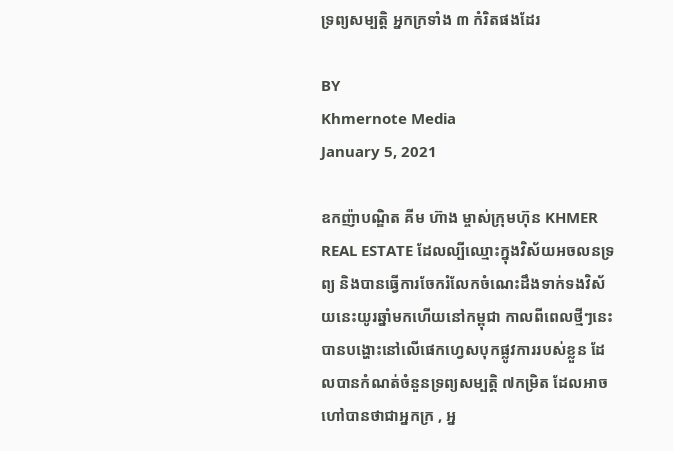ទ្រព្យសម្បត្តិ អ្នកក្រទាំង ៣ កំរិតផងដែរ

BY
Khmernote Media
January 5, 2021

ឧកញ៉ាបណ្ឌិត គីម ហ៊ាង ម្ចាស់ក្រុមហ៊ុន KHMER REAL ESTATE ដែលល្បីឈ្មោះក្នុងវិស័យអចលនទ្រព្យ និងបានធ្វើការចែករំលែកចំណេះដឹងទាក់ទងវិស័យនេះយូរឆ្នាំមកហើយនៅកម្ពុជា កាលពីពេលថ្មីៗនេះ បានបង្ហោះនៅលើផេកហ្វេសបុកផ្លូវការរបស់ខ្លួន ដែលបានកំណត់ចំនួនទ្រព្យសម្បត្តិ ៧កម្រិត ដែលអាចហៅបានថាជាអ្នកក្រ , អ្ន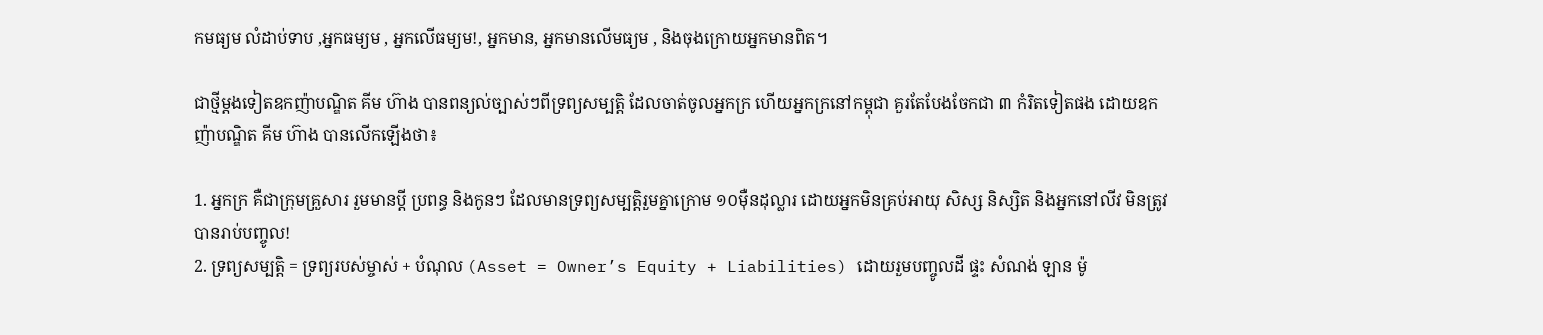កមធ្យម លំដាប់ទាប ,អ្នកធម្យម , អ្នកលើធម្យម!, អ្នកមាន, អ្នកមានលើមធ្យម , និងចុងក្រោយអ្នកមានពិត។

ជាថ្មីម្តងទៀតឧកញ៉ាបណ្ឌិត គីម ហ៊ាង បានពន្យល់ច្បាស់ៗពីទ្រព្យសម្បត្តិ ដែលចាត់ចូលអ្នកក្រ ហើយអ្នកក្រនៅកម្ពុជា គួរតែបែងចែកជា ៣ កំរិតទៀតផង ដោយឧកញ៉ាបណ្ឌិត គីម ហ៊ាង បានលើកឡើងថា៖

1. អ្នកក្រ គឺជាក្រុមគ្រួសារ រួមមានប្តី ប្រពន្ធ និងកូនៗ ដែលមានទ្រព្យសម្បត្តិរួមគ្នាក្រោម ១០មុឺនដុល្លារ ដោយអ្នកមិនគ្រប់អាយុ សិស្ស និស្សិត និងអ្នកនៅលីវ មិនត្រូវបានរាប់បញ្ចូល!
2. ទ្រព្យសម្បត្តិ = ទ្រព្យរបស់ម្ចាស់ + បំណុល (Asset = Owner’s Equity + Liabilities) ដោយរួមបញ្ចូលដី ផ្ទះ សំណង់ ឡាន ម៉ូ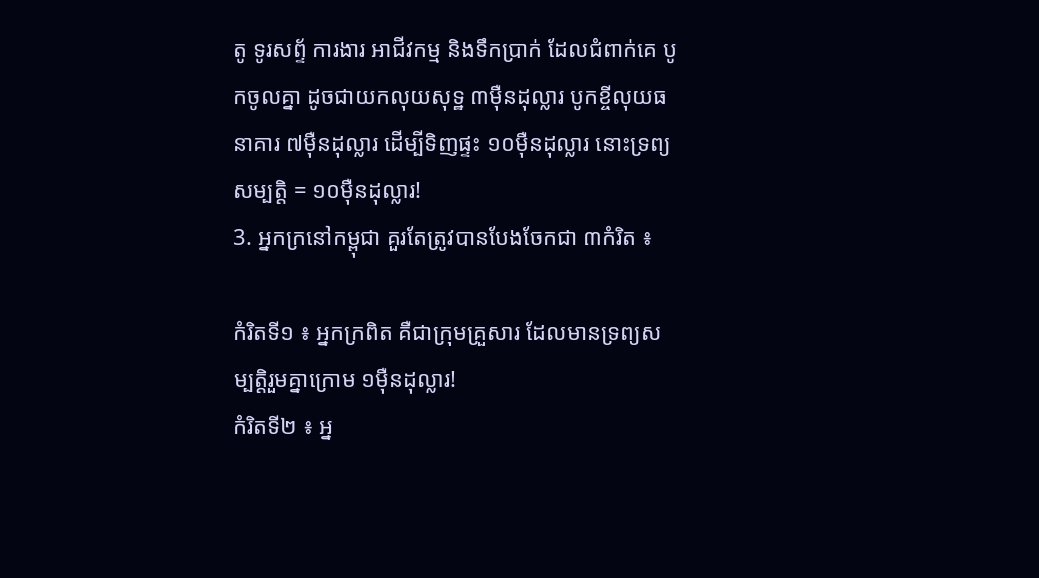តូ ទូរសព្ទ័ ការងារ អាជីវកម្ម និងទឹកប្រាក់ ដែលជំពាក់គេ បូកចូលគ្នា ដូចជាយកលុយសុទ្ឋ ៣មុឺនដុល្លារ បូកខ្ចីលុយធនាគារ ៧មុឺនដុល្លារ ដើម្បីទិញផ្ទះ ១០មុឺនដុល្លារ នោះទ្រព្យសម្បត្តិ = ១០មុឺនដុល្លារ!
3. អ្នកក្រនៅកម្ពុជា គួរតែត្រូវបានបែងចែកជា ៣កំរិត ៖

កំរិតទី១ ៖ អ្នកក្រពិត គឺជាក្រុមគ្រួសារ ដែលមានទ្រព្យសម្បត្តិរួមគ្នាក្រោម ១មុឺនដុល្លារ!
កំរិតទី២ ៖ អ្ន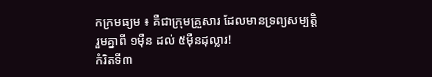កក្រមធ្យម ៖ គឺជាក្រុមគ្រួសារ ដែលមានទ្រព្យសម្បត្តិរួមគ្នាពី ១មុឺន ដល់ ៥មុឺនដុល្លារ!
កំរិតទី៣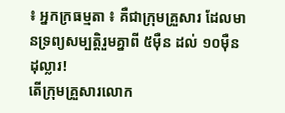៖ អ្នកក្រធម្មតា ៖ គឺជាក្រុមគ្រួសារ ដែលមានទ្រព្យសម្បត្តិរួមគ្នាពី ៥មុឺន ដល់ ១០មុឺនដុល្លារ!
តើក្រុមគ្រួសារលោក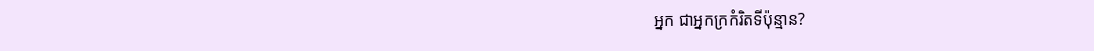អ្នក ជាអ្នកក្រកំរិតទីប៉ុន្មាន?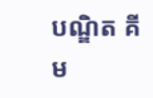បណ្ឌិត គីម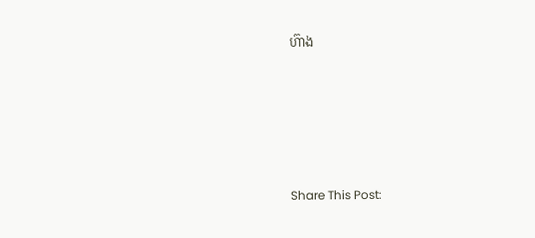ហ៊ាង





Share This Post: